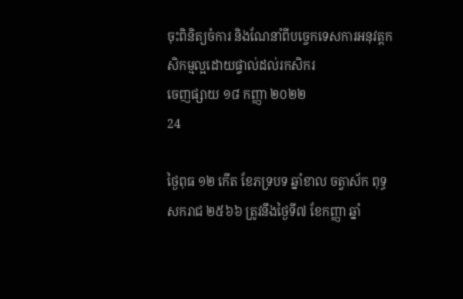ចុះពិនិត្យចំការ និងណែនាំពីបច្ចេកទេសការអនុវត្តកសិកម្មល្អដោយផ្ទាល់ដល់រកសិករ
ចេញផ្សាយ ១៨ កញ្ញា ២០២២
24

ថ្ងៃពុធ ១២ កើត ខែភទ្របទ ឆ្នាំខាល ចត្វាស័ក ពុទ្ធសករាជ ២៥៦៦ ត្រូវនឹងថ្ងៃទី៧ ខែកញ្ញា ឆ្នាំ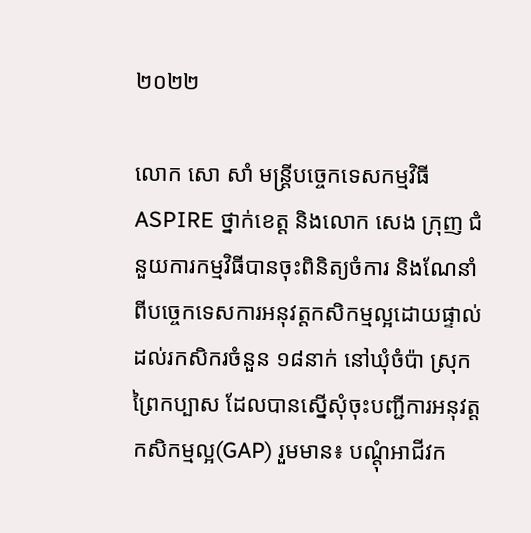២០២២

លោក សោ សាំ មន្រ្តីបច្ចេកទេសកម្មវិធី ASPIRE ថ្នាក់ខេត្ត និងលោក សេង ក្រុញ ជំនួយការកម្មវិធីបានចុះពិនិត្យចំការ និងណែនាំពីបច្ចេកទេសការអនុវត្តកសិកម្មល្អដោយផ្ទាល់ដល់រកសិករចំនួន ១៨នាក់ នៅឃុំចំប៉ា ស្រុកព្រៃកប្បាស ដែលបានស្នើសុំចុះបញ្ជីការអនុវត្តកសិកម្មល្អ(GAP) រួមមាន៖ បណ្តុំអាជីវក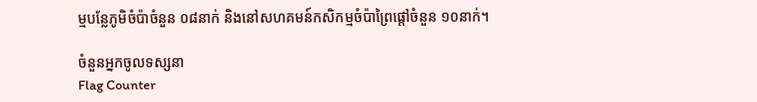ម្មបន្លែភូមិចំប៉ាចំនួន ០៨នាក់ និងនៅសហគមន៍កសិកម្មចំប៉ាព្រៃផ្តៅចំនួន ១០នាក់។

ចំនួនអ្នកចូលទស្សនា
Flag Counter